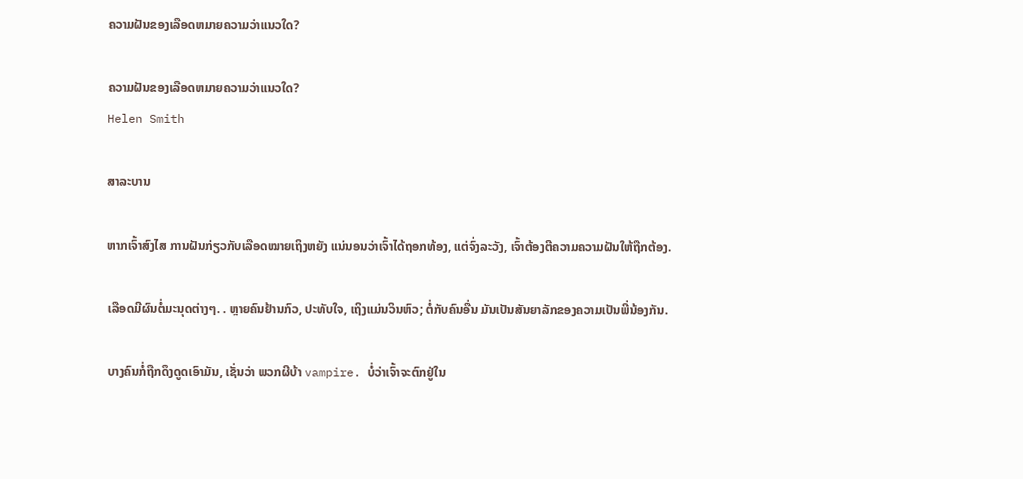ຄວາມຝັນຂອງເລືອດຫມາຍຄວາມວ່າແນວໃດ?

ຄວາມຝັນຂອງເລືອດຫມາຍຄວາມວ່າແນວໃດ?
Helen Smith

ສາລະບານ

ຫາກເຈົ້າສົງໄສ ການຝັນກ່ຽວກັບເລືອດໝາຍເຖິງຫຍັງ ແນ່ນອນວ່າເຈົ້າໄດ້ຖອກທ້ອງ, ແຕ່ຈົ່ງລະວັງ, ເຈົ້າຕ້ອງຕີຄວາມຄວາມຝັນໃຫ້ຖືກຕ້ອງ.

ເລືອດມີຜົນຕໍ່ມະນຸດຕ່າງໆ. . ຫຼາຍຄົນຢ້ານກົວ, ປະທັບໃຈ, ເຖິງແມ່ນວິນຫົວ; ຕໍ່ກັບຄົນອື່ນ ມັນເປັນສັນຍາລັກຂອງຄວາມເປັນພີ່ນ້ອງກັນ.

ບາງຄົນກໍ່ຖືກດຶງດູດເອົາມັນ, ເຊັ່ນວ່າ ພວກຜີບ້າ vampire. ບໍ່ວ່າເຈົ້າຈະຕົກຢູ່ໃນ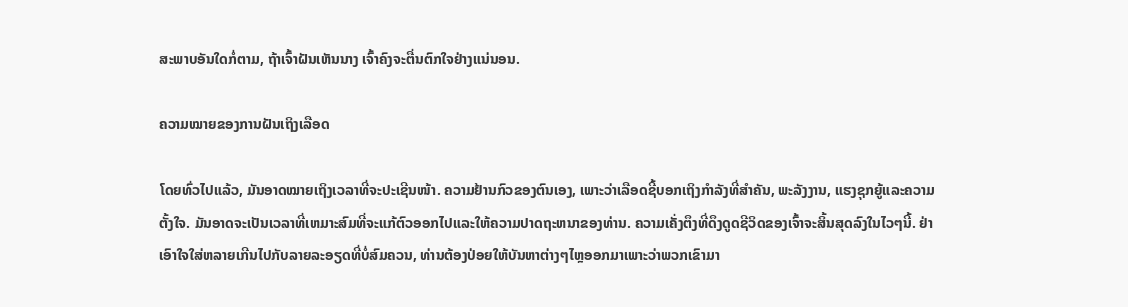ສະພາບອັນໃດກໍ່ຕາມ, ຖ້າເຈົ້າຝັນເຫັນນາງ ເຈົ້າຄົງຈະຕື່ນຕົກໃຈຢ່າງແນ່ນອນ.

ຄວາມໝາຍຂອງການຝັນເຖິງເລືອດ

ໂດຍທົ່ວໄປແລ້ວ, ມັນອາດໝາຍເຖິງເວລາທີ່ຈະປະເຊີນໜ້າ. ຄວາມຢ້ານກົວຂອງຕົນເອງ, ເພາະວ່າເລືອດຊີ້ບອກເຖິງກໍາລັງທີ່ສໍາຄັນ, ພະລັງງານ, ແຮງຊຸກຍູ້ແລະຄວາມຕັ້ງໃຈ. ມັນອາດຈະເປັນເວລາທີ່ເຫມາະສົມທີ່ຈະແກ້ຕົວອອກໄປແລະໃຫ້ຄວາມປາດຖະຫນາຂອງທ່ານ. ຄວາມເຄັ່ງຕຶງທີ່ດຶງດູດຊີວິດຂອງເຈົ້າຈະສິ້ນສຸດລົງໃນໄວໆນີ້. ຢ່າເອົາໃຈໃສ່ຫລາຍເກີນໄປກັບລາຍລະອຽດທີ່ບໍ່ສົມຄວນ, ທ່ານຕ້ອງປ່ອຍໃຫ້ບັນຫາຕ່າງໆໄຫຼອອກມາເພາະວ່າພວກເຂົາມາ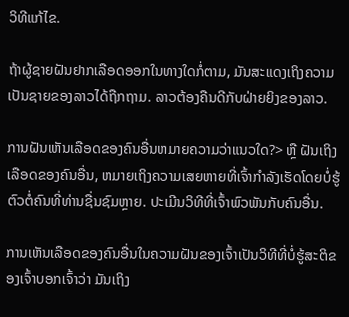ວິທີແກ້ໄຂ.

ຖ້າຜູ້ຊາຍຝັນຢາກເລືອດອອກໃນທາງໃດກໍ່ຕາມ, ມັນສະແດງເຖິງຄວາມເປັນຊາຍຂອງລາວໄດ້ຖືກຖາມ. ລາວຕ້ອງຄືນດີກັບຝ່າຍຍິງຂອງລາວ.

ການຝັນເຫັນເລືອດຂອງຄົນອື່ນຫມາຍຄວາມວ່າແນວໃດ?> ຫຼື ຝັນເຖິງເລືອດຂອງຄົນອື່ນ, ຫມາຍເຖິງຄວາມເສຍຫາຍທີ່ເຈົ້າກໍາລັງເຮັດໂດຍບໍ່ຮູ້ຕົວຕໍ່ຄົນທີ່ທ່ານຊື່ນຊົມຫຼາຍ. ປະເມີນວິທີທີ່ເຈົ້າພົວພັນກັບຄົນອື່ນ.

ການເຫັນເລືອດຂອງຄົນອື່ນໃນຄວາມຝັນຂອງເຈົ້າເປັນວິທີທີ່ບໍ່ຮູ້ສະຕິຂອງເຈົ້າບອກເຈົ້າວ່າ ມັນເຖິງ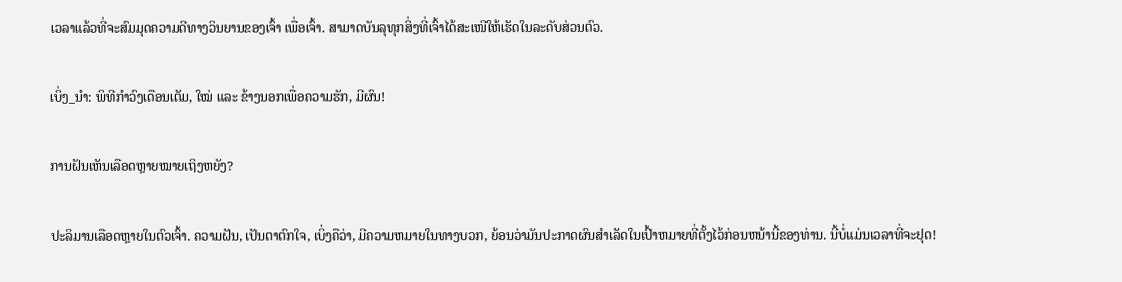ເວລາແລ້ວທີ່ຈະສົມມຸດຄວາມດີທາງວິນຍານຂອງເຈົ້າ ເພື່ອເຈົ້າ. ສາມາດບັນລຸທຸກສິ່ງທີ່ເຈົ້າໄດ້ສະເໜີໃຫ້ເຮັດໃນລະດັບສ່ວນຕົວ.

ເບິ່ງ_ນຳ: ພິທີກຳວົງເດືອນເຕັມ, ໃໝ່ ແລະ ຂ້າງນອກເພື່ອຄວາມຮັກ, ມີຜົນ!

ການຝັນເຫັນເລືອດຫຼາຍໝາຍເຖິງຫຍັງ?

ປະລິມານເລືອດຫຼາຍໃນຕົວເຈົ້າ. ຄວາມຝັນ, ເປັນຕາຕົກໃຈ, ເບິ່ງຄືວ່າ, ມີຄວາມຫມາຍໃນທາງບວກ, ຍ້ອນວ່າມັນປະກາດຜົນສໍາເລັດໃນເປົ້າຫມາຍທີ່ຕັ້ງໄວ້ກ່ອນຫນ້ານີ້ຂອງທ່ານ. ນີ້ບໍ່ແມ່ນເວລາທີ່ຈະຢຸດ!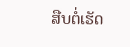ສືບຕໍ່ເຮັດ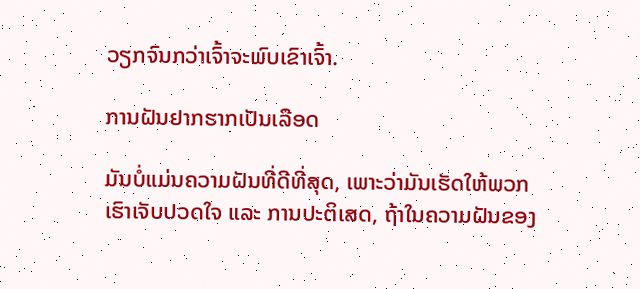ວຽກຈົນກວ່າເຈົ້າຈະພົບເຂົາເຈົ້າ.

ການຝັນຢາກຮາກເປັນເລືອດ

ມັນບໍ່ແມ່ນຄວາມຝັນທີ່ດີທີ່ສຸດ, ເພາະວ່າມັນເຮັດໃຫ້ພວກເຮົາເຈັບປວດໃຈ ແລະ ການປະຕິເສດ, ຖ້າໃນຄວາມຝັນຂອງ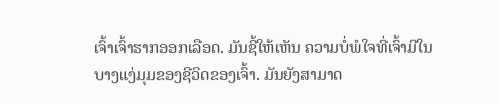ເຈົ້າເຈົ້າຮາກອອກເລືອດ. ມັນຊີ້ໃຫ້ເຫັນ ຄວາມບໍ່ພໍໃຈທີ່ເຈົ້າມີໃນບາງແງ່ມຸມຂອງຊີວິດຂອງເຈົ້າ. ມັນຍັງສາມາດ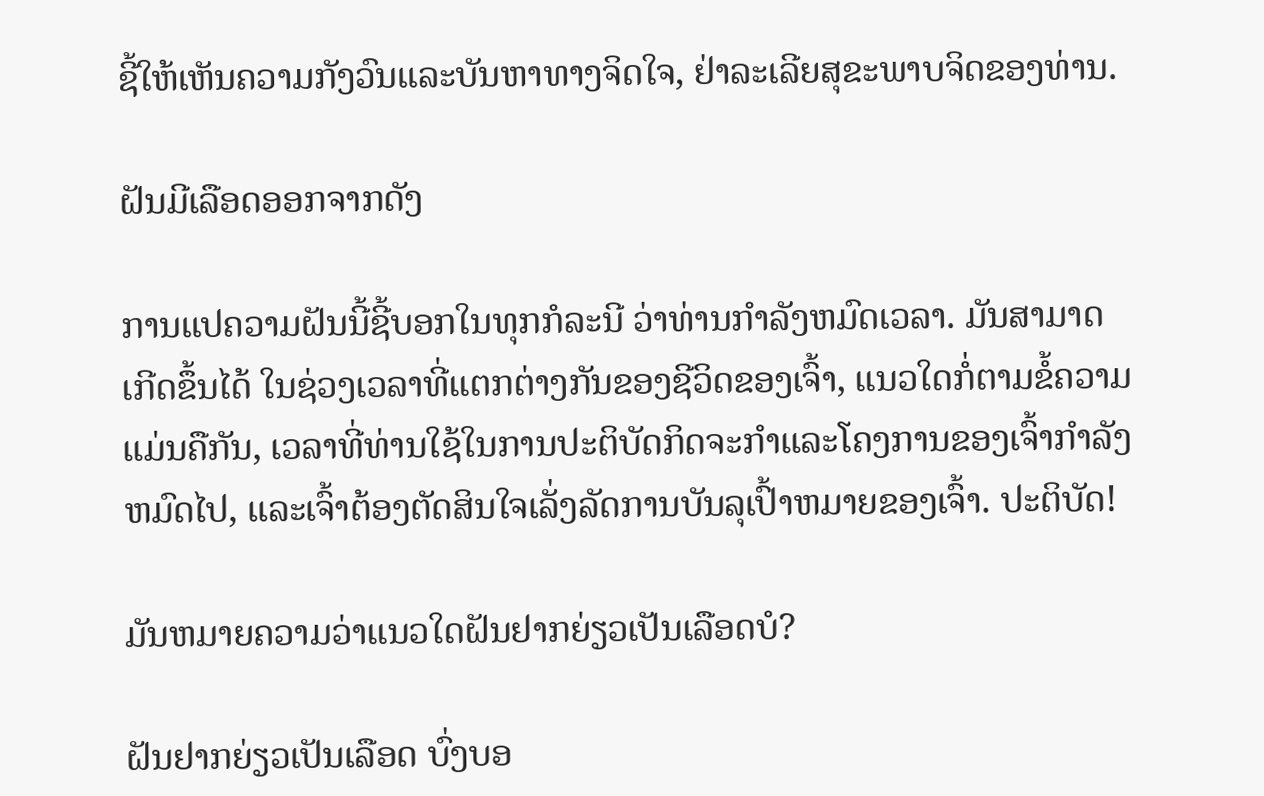ຊີ້ໃຫ້ເຫັນຄວາມກັງວົນແລະບັນຫາທາງຈິດໃຈ, ຢ່າລະເລີຍສຸຂະພາບຈິດຂອງທ່ານ.

ຝັນມີເລືອດອອກຈາກດັງ

ການແປຄວາມຝັນນີ້ຊີ້ບອກໃນທຸກກໍລະນີ ວ່າທ່ານກໍາລັງຫມົດເວລາ. ມັນສາມາດເກີດຂຶ້ນໄດ້ ໃນຊ່ວງເວລາທີ່ແຕກຕ່າງກັນຂອງຊີວິດຂອງເຈົ້າ, ແນວໃດກໍ່ຕາມຂໍ້ຄວາມແມ່ນຄືກັນ, ເວລາທີ່ທ່ານໃຊ້ໃນການປະຕິບັດກິດຈະກໍາແລະໂຄງການຂອງເຈົ້າກໍາລັງຫມົດໄປ, ແລະເຈົ້າຕ້ອງຕັດສິນໃຈເລັ່ງລັດການບັນລຸເປົ້າຫມາຍຂອງເຈົ້າ. ປະຕິບັດ!

ມັນຫມາຍຄວາມວ່າແນວໃດຝັນຢາກຍ່ຽວເປັນເລືອດບໍ?

ຝັນຢາກຍ່ຽວເປັນເລືອດ ບົ່ງບອ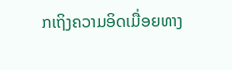ກເຖິງຄວາມອິດເມື່ອຍທາງ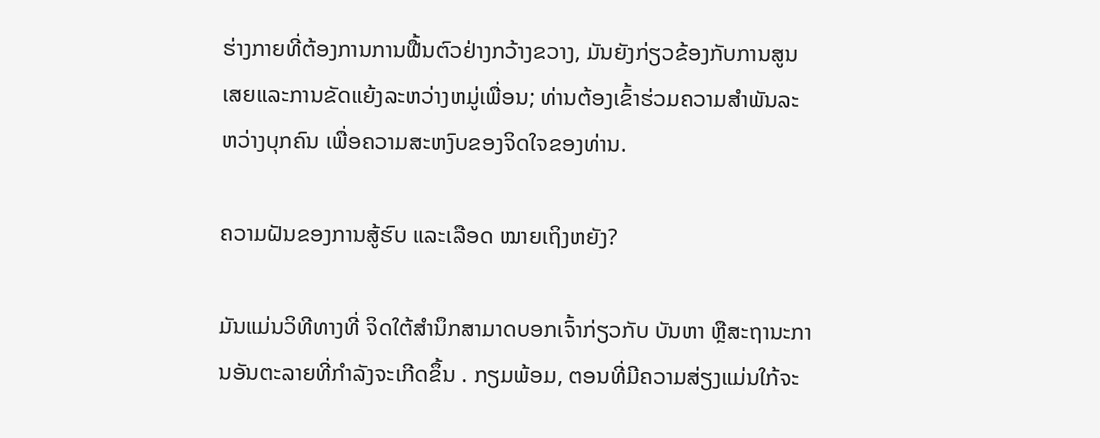ຮ່າງກາຍທີ່ຕ້ອງການການຟື້ນຕົວຢ່າງກວ້າງຂວາງ, ມັນຍັງກ່ຽວຂ້ອງກັບການສູນເສຍແລະການຂັດແຍ້ງລະຫວ່າງຫມູ່ເພື່ອນ; ທ່ານຕ້ອງເຂົ້າຮ່ວມຄວາມສຳພັນລະຫວ່າງບຸກຄົນ ເພື່ອຄວາມສະຫງົບຂອງຈິດໃຈຂອງທ່ານ.

ຄວາມຝັນຂອງການສູ້ຮົບ ແລະເລືອດ ໝາຍເຖິງຫຍັງ?

ມັນແມ່ນວິທີທາງທີ່ ຈິດໃຕ້ສຳນຶກສາມາດບອກເຈົ້າກ່ຽວກັບ ບັນຫາ ຫຼືສະຖານະການອັນຕະລາຍທີ່ກຳລັງຈະເກີດຂຶ້ນ . ກຽມພ້ອມ, ຕອນທີ່ມີຄວາມສ່ຽງແມ່ນໃກ້ຈະ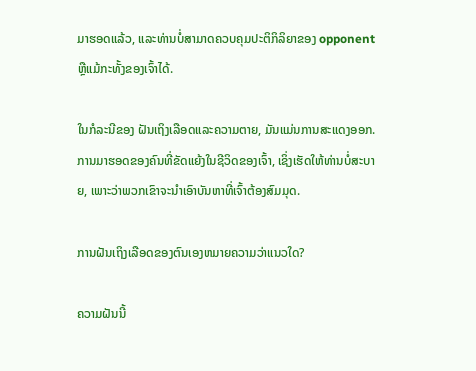ມາຮອດແລ້ວ, ແລະທ່ານບໍ່ສາມາດຄວບຄຸມປະຕິກິລິຍາຂອງ opponent ຫຼືແມ້ກະທັ້ງຂອງເຈົ້າໄດ້.

ໃນກໍລະນີຂອງ ຝັນເຖິງເລືອດແລະຄວາມຕາຍ, ມັນແມ່ນການສະແດງອອກ. ການມາຮອດຂອງຄົນທີ່ຂັດແຍ້ງໃນຊີວິດຂອງເຈົ້າ, ເຊິ່ງເຮັດໃຫ້ທ່ານບໍ່ສະບາຍ, ເພາະວ່າພວກເຂົາຈະນໍາເອົາບັນຫາທີ່ເຈົ້າຕ້ອງສົມມຸດ.

ການຝັນເຖິງເລືອດຂອງຕົນເອງຫມາຍຄວາມວ່າແນວໃດ?

ຄວາມຝັນນີ້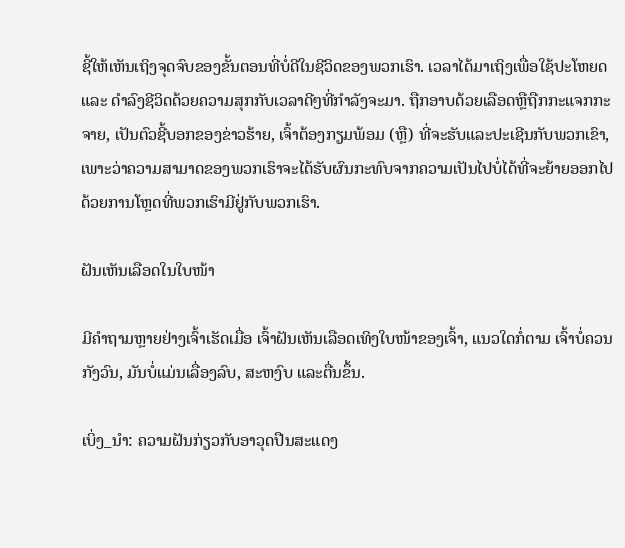ຊີ້ໃຫ້ເຫັນເຖິງຈຸດຈົບຂອງຂັ້ນຕອນທີ່ບໍ່ດີໃນຊີວິດຂອງພວກເຮົາ. ເວລາໄດ້ມາເຖິງເພື່ອໃຊ້ປະໂຫຍດ ແລະ ດຳລົງຊີວິດດ້ວຍຄວາມສຸກກັບເວລາດີໆທີ່ກຳລັງຈະມາ. ຖືກອາບດ້ວຍເລືອດຫຼືຖືກກະແຈກກະຈາຍ, ເປັນຕົວຊີ້ບອກຂອງຂ່າວຮ້າຍ, ເຈົ້າຕ້ອງກຽມພ້ອມ (ຫຼື) ທີ່ຈະຮັບແລະປະເຊີນກັບພວກເຂົາ, ເພາະວ່າຄວາມສາມາດຂອງພວກເຮົາຈະໄດ້ຮັບຜົນກະທົບຈາກຄວາມເປັນໄປບໍ່ໄດ້ທີ່ຈະຍ້າຍອອກໄປດ້ວຍການໂຫຼດທີ່ພວກເຮົາມີຢູ່ກັບພວກເຮົາ.

ຝັນເຫັນເລືອດໃນໃບໜ້າ

ມີຄຳຖາມຫຼາຍຢ່າງເຈົ້າເຮັດເມື່ອ ເຈົ້າຝັນເຫັນເລືອດເທິງໃບໜ້າຂອງເຈົ້າ, ແນວໃດກໍ່ຕາມ ເຈົ້າບໍ່ຄວນກັງວົນ, ມັນບໍ່ແມ່ນເລື່ອງລົບ, ສະຫງົບ ແລະຕື່ນຂຶ້ນ.

ເບິ່ງ_ນຳ: ຄວາມຝັນກ່ຽວກັບອາວຸດປືນສະແດງ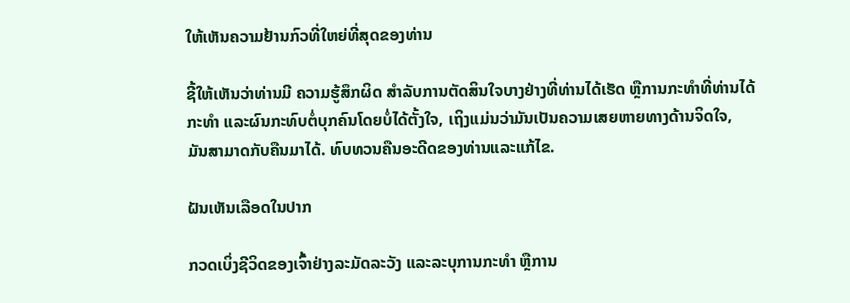ໃຫ້ເຫັນຄວາມຢ້ານກົວທີ່ໃຫຍ່ທີ່ສຸດຂອງທ່ານ

ຊີ້ໃຫ້ເຫັນວ່າທ່ານມີ ຄວາມຮູ້ສຶກຜິດ ສໍາລັບການຕັດສິນໃຈບາງຢ່າງທີ່ທ່ານໄດ້ເຮັດ ຫຼືການກະທໍາທີ່ທ່ານໄດ້ກະທໍາ ແລະຜົນກະທົບຕໍ່ບຸກຄົນໂດຍບໍ່ໄດ້ຕັ້ງໃຈ, ເຖິງແມ່ນວ່າມັນເປັນຄວາມເສຍຫາຍທາງດ້ານຈິດໃຈ, ມັນສາມາດກັບຄືນມາໄດ້. ທົບທວນຄືນອະດີດຂອງທ່ານແລະແກ້ໄຂ.

ຝັນເຫັນເລືອດໃນປາກ

ກວດເບິ່ງຊີວິດຂອງເຈົ້າຢ່າງລະມັດລະວັງ ແລະລະບຸການກະທຳ ຫຼືການ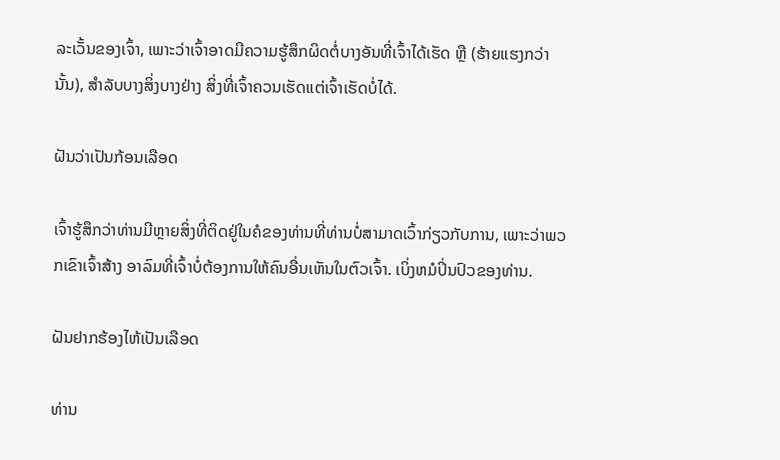ລະເວັ້ນຂອງເຈົ້າ, ເພາະວ່າເຈົ້າອາດມີຄວາມຮູ້ສຶກຜິດຕໍ່ບາງອັນທີ່ເຈົ້າໄດ້ເຮັດ ຫຼື (ຮ້າຍແຮງກວ່ານັ້ນ), ສໍາລັບບາງສິ່ງບາງຢ່າງ ສິ່ງທີ່ເຈົ້າຄວນເຮັດແຕ່ເຈົ້າເຮັດບໍ່ໄດ້.

ຝັນວ່າເປັນກ້ອນເລືອດ

ເຈົ້າຮູ້ສຶກວ່າທ່ານມີຫຼາຍສິ່ງທີ່ຕິດຢູ່ໃນຄໍຂອງທ່ານທີ່ທ່ານບໍ່ສາມາດເວົ້າກ່ຽວກັບການ, ເພາະວ່າພວກເຂົາເຈົ້າສ້າງ ອາລົມທີ່ເຈົ້າບໍ່ຕ້ອງການໃຫ້ຄົນອື່ນເຫັນໃນຕົວເຈົ້າ. ເບິ່ງຫມໍປິ່ນປົວຂອງທ່ານ.

ຝັນຢາກຮ້ອງໄຫ້ເປັນເລືອດ

ທ່ານ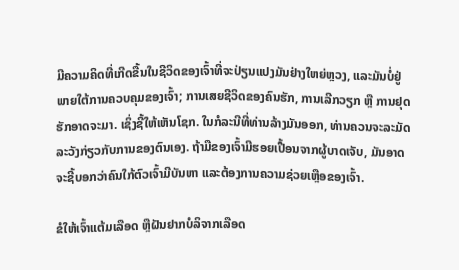ມີຄວາມຄິດທີ່ເກີດຂື້ນໃນຊີວິດຂອງເຈົ້າທີ່ຈະປ່ຽນແປງມັນຢ່າງໃຫຍ່ຫຼວງ, ແລະມັນບໍ່ຢູ່ພາຍໃຕ້ການຄວບຄຸມຂອງເຈົ້າ; ການເສຍຊີວິດຂອງຄົນຮັກ, ການເລີກວຽກ ຫຼື ການຢຸດຮັກອາດຈະມາ. ເຊິ່ງຊີ້ໃຫ້ເຫັນໂຊກ. ໃນກໍລະນີທີ່ທ່ານລ້າງມັນອອກ, ທ່ານຄວນຈະລະມັດລະວັງກ່ຽວກັບການຂອງຕົນເອງ. ຖ້າມືຂອງເຈົ້າມີຮອຍເປື້ອນຈາກຜູ້ບາດເຈັບ, ມັນອາດຈະຊີ້ບອກວ່າຄົນໃກ້ຕົວເຈົ້າມີບັນຫາ ແລະຕ້ອງການຄວາມຊ່ວຍເຫຼືອຂອງເຈົ້າ.

ຂໍໃຫ້ເຈົ້າແຕ້ມເລືອດ ຫຼືຝັນຢາກບໍລິຈາກເລືອດ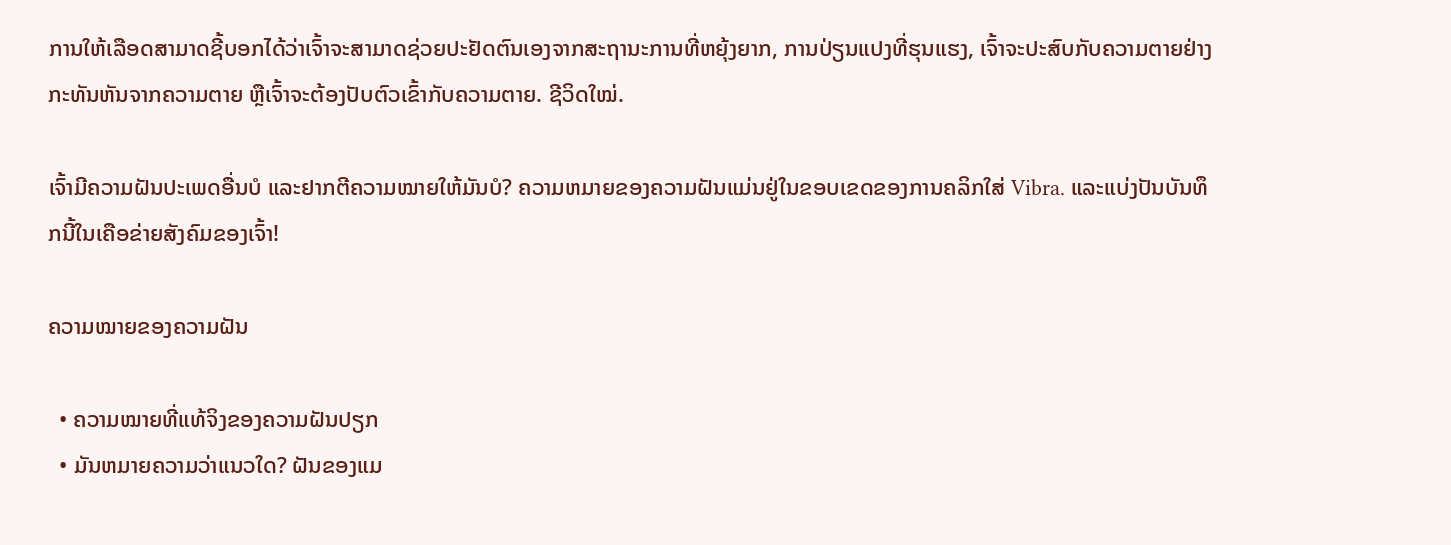ການໃຫ້ເລືອດສາມາດຊີ້ບອກໄດ້ວ່າເຈົ້າຈະສາມາດຊ່ວຍປະຢັດຕົນເອງຈາກສະຖານະການທີ່ຫຍຸ້ງຍາກ, ການປ່ຽນແປງທີ່ຮຸນແຮງ, ເຈົ້າຈະປະສົບກັບຄວາມຕາຍຢ່າງກະທັນຫັນຈາກຄວາມຕາຍ ຫຼືເຈົ້າຈະຕ້ອງປັບຕົວເຂົ້າກັບຄວາມຕາຍ. ຊີວິດໃໝ່.

ເຈົ້າມີຄວາມຝັນປະເພດອື່ນບໍ ແລະຢາກຕີຄວາມໝາຍໃຫ້ມັນບໍ? ຄວາມຫມາຍຂອງຄວາມຝັນແມ່ນຢູ່ໃນຂອບເຂດຂອງການຄລິກໃສ່ Vibra. ແລະແບ່ງປັນບັນທຶກນີ້ໃນເຄືອຂ່າຍສັງຄົມຂອງເຈົ້າ!

ຄວາມໝາຍຂອງຄວາມຝັນ

  • ຄວາມໝາຍທີ່ແທ້ຈິງຂອງຄວາມຝັນປຽກ
  • ມັນຫມາຍຄວາມວ່າແນວໃດ? ຝັນຂອງແມ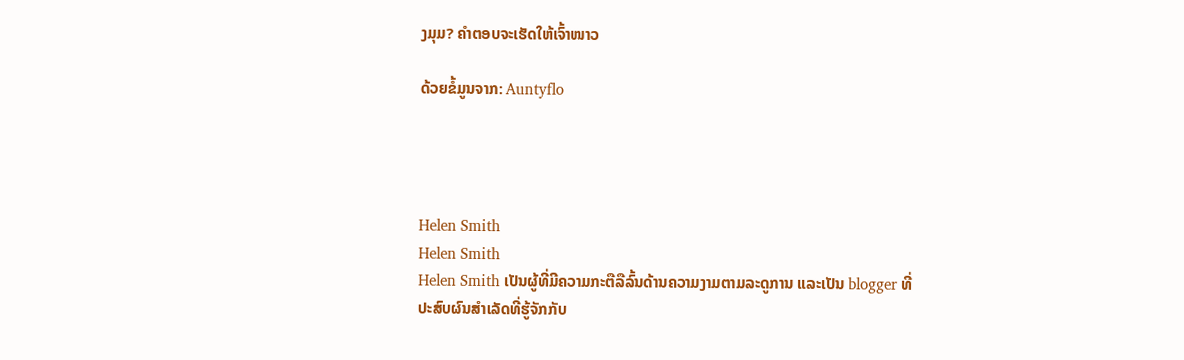ງມຸມ? ຄຳຕອບຈະເຮັດໃຫ້ເຈົ້າໜາວ

ດ້ວຍຂໍ້ມູນຈາກ: Auntyflo




Helen Smith
Helen Smith
Helen Smith ເປັນຜູ້ທີ່ມີຄວາມກະຕືລືລົ້ນດ້ານຄວາມງາມຕາມລະດູການ ແລະເປັນ blogger ທີ່ປະສົບຜົນສຳເລັດທີ່ຮູ້ຈັກກັບ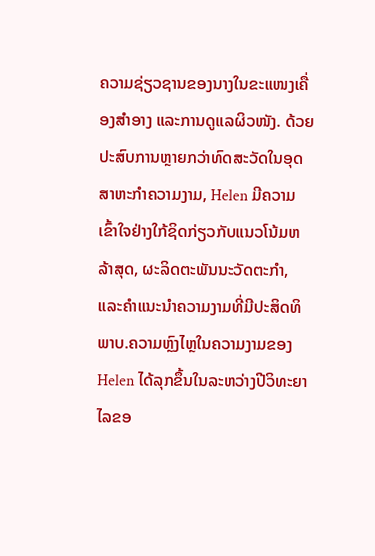ຄວາມຊ່ຽວຊານຂອງນາງໃນຂະແໜງເຄື່ອງສໍາອາງ ແລະການດູແລຜິວໜັງ. ດ້ວຍປະສົບການຫຼາຍກວ່າທົດສະວັດໃນອຸດສາຫະກໍາຄວາມງາມ, Helen ມີຄວາມເຂົ້າໃຈຢ່າງໃກ້ຊິດກ່ຽວກັບແນວໂນ້ມຫລ້າສຸດ, ຜະລິດຕະພັນນະວັດຕະກໍາ, ແລະຄໍາແນະນໍາຄວາມງາມທີ່ມີປະສິດທິພາບ.ຄວາມຫຼົງໄຫຼໃນຄວາມງາມຂອງ Helen ໄດ້ລຸກຂຶ້ນໃນລະຫວ່າງປີວິທະຍາໄລຂອ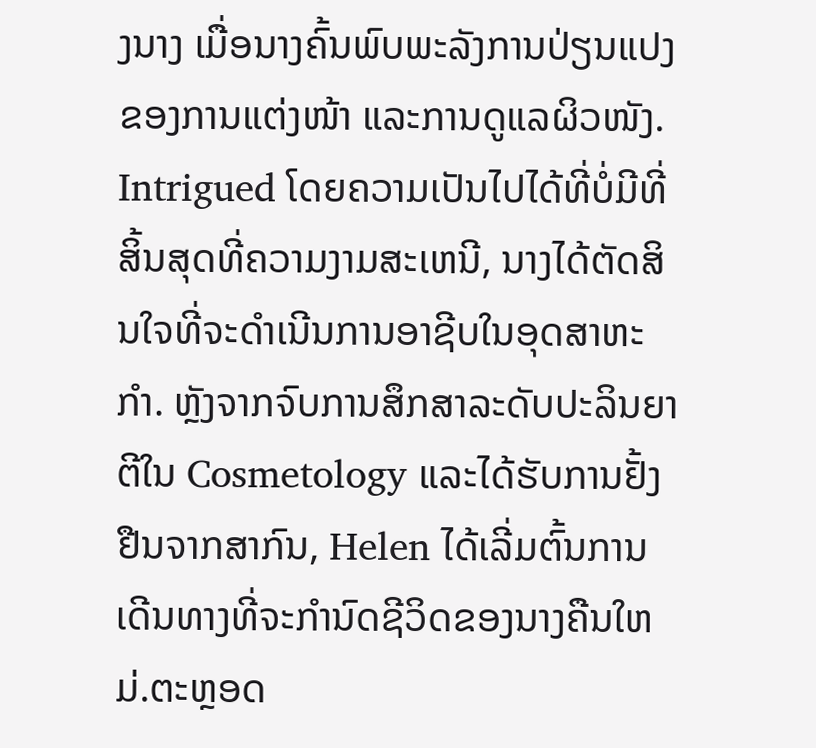ງນາງ ເມື່ອນາງຄົ້ນພົບພະລັງການປ່ຽນແປງຂອງການແຕ່ງໜ້າ ແລະການດູແລຜິວໜັງ. Intrigued ໂດຍຄວາມເປັນໄປໄດ້ທີ່ບໍ່ມີທີ່ສິ້ນສຸດທີ່ຄວາມງາມສະເຫນີ, ນາງໄດ້ຕັດສິນໃຈທີ່ຈະດໍາເນີນການອາຊີບໃນອຸດສາຫະກໍາ. ຫຼັງຈາກຈົບການສຶກສາລະດັບປະລິນຍາຕີໃນ Cosmetology ແລະໄດ້ຮັບການຢັ້ງຢືນຈາກສາກົນ, Helen ໄດ້ເລີ່ມຕົ້ນການເດີນທາງທີ່ຈະກໍານົດຊີວິດຂອງນາງຄືນໃຫມ່.ຕະຫຼອດ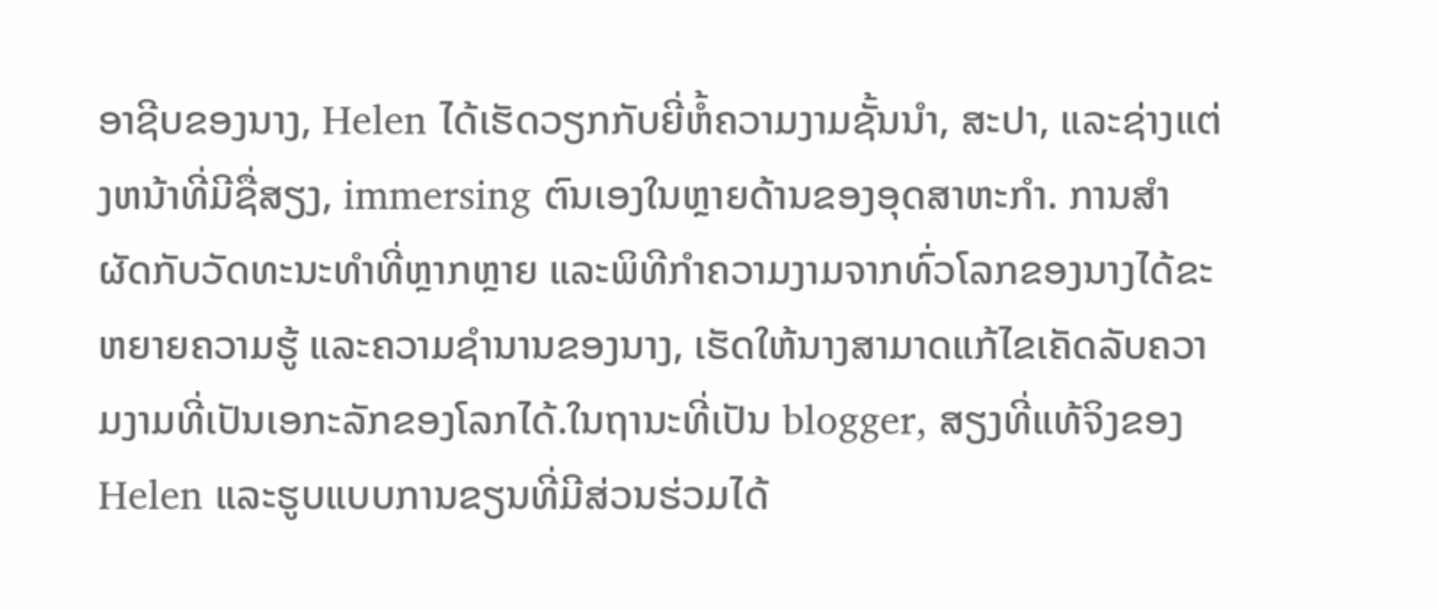ອາຊີບຂອງນາງ, Helen ໄດ້ເຮັດວຽກກັບຍີ່ຫໍ້ຄວາມງາມຊັ້ນນໍາ, ສະປາ, ແລະຊ່າງແຕ່ງຫນ້າທີ່ມີຊື່ສຽງ, immersing ຕົນເອງໃນຫຼາຍດ້ານຂອງອຸດສາຫະກໍາ. ການສໍາຜັດກັບວັດທະນະທໍາທີ່ຫຼາກຫຼາຍ ແລະພິທີກໍາຄວາມງາມຈາກທົ່ວໂລກຂອງນາງໄດ້ຂະຫຍາຍຄວາມຮູ້ ແລະຄວາມຊໍານານຂອງນາງ, ເຮັດໃຫ້ນາງສາມາດແກ້ໄຂເຄັດລັບຄວາມງາມທີ່ເປັນເອກະລັກຂອງໂລກໄດ້.ໃນຖານະທີ່ເປັນ blogger, ສຽງທີ່ແທ້ຈິງຂອງ Helen ແລະຮູບແບບການຂຽນທີ່ມີສ່ວນຮ່ວມໄດ້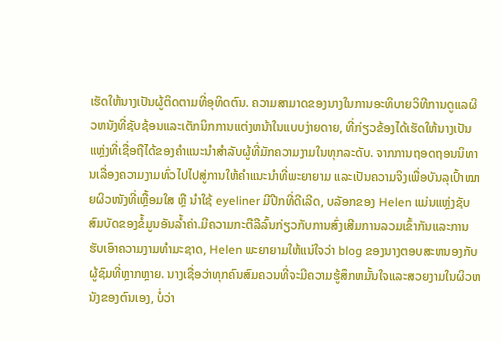ເຮັດໃຫ້ນາງເປັນຜູ້ຕິດຕາມທີ່ອຸທິດຕົນ. ຄວາມສາມາດຂອງນາງໃນການອະທິບາຍວິທີການດູແລຜິວຫນັງທີ່ຊັບຊ້ອນແລະເຕັກນິກການແຕ່ງຫນ້າໃນແບບງ່າຍດາຍ, ທີ່ກ່ຽວຂ້ອງໄດ້ເຮັດໃຫ້ນາງເປັນແຫຼ່ງທີ່ເຊື່ອຖືໄດ້ຂອງຄໍາແນະນໍາສໍາລັບຜູ້ທີ່ມັກຄວາມງາມໃນທຸກລະດັບ. ຈາກການຖອດຖອນນິທານເລື່ອງຄວາມງາມທົ່ວໄປໄປສູ່ການໃຫ້ຄຳແນະນຳທີ່ພະຍາຍາມ ແລະເປັນຄວາມຈິງເພື່ອບັນລຸເປົ້າໝາຍຜິວໜັງທີ່ເຫຼື້ອມໃສ ຫຼື ນຳໃຊ້ eyeliner ມີປີກທີ່ດີເລີດ, ບລັອກຂອງ Helen ແມ່ນແຫຼ່ງຊັບສົມບັດຂອງຂໍ້ມູນອັນລ້ຳຄ່າ.ມີຄວາມກະຕືລືລົ້ນກ່ຽວກັບການສົ່ງເສີມການລວມເຂົ້າກັນແລະການຮັບເອົາຄວາມງາມທໍາມະຊາດ, Helen ພະຍາຍາມໃຫ້ແນ່ໃຈວ່າ blog ຂອງນາງຕອບສະຫນອງກັບຜູ້ຊົມທີ່ຫຼາກຫຼາຍ. ນາງເຊື່ອວ່າທຸກຄົນສົມຄວນທີ່ຈະມີຄວາມຮູ້ສຶກຫມັ້ນໃຈແລະສວຍງາມໃນຜິວຫນັງຂອງຕົນເອງ, ບໍ່ວ່າ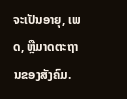ຈະເປັນອາຍຸ, ເພດ, ຫຼືມາດຕະຖານຂອງສັງຄົມ.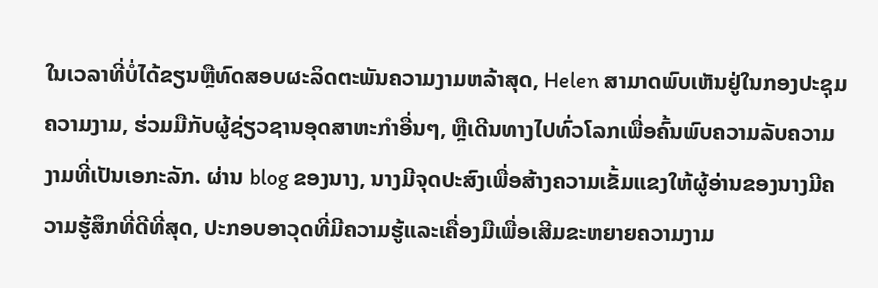ໃນເວລາທີ່ບໍ່ໄດ້ຂຽນຫຼືທົດສອບຜະລິດຕະພັນຄວາມງາມຫລ້າສຸດ, Helen ສາມາດພົບເຫັນຢູ່ໃນກອງປະຊຸມຄວາມງາມ, ຮ່ວມມືກັບຜູ້ຊ່ຽວຊານອຸດສາຫະກໍາອື່ນໆ, ຫຼືເດີນທາງໄປທົ່ວໂລກເພື່ອຄົ້ນພົບຄວາມລັບຄວາມງາມທີ່ເປັນເອກະລັກ. ຜ່ານ blog ຂອງນາງ, ນາງມີຈຸດປະສົງເພື່ອສ້າງຄວາມເຂັ້ມແຂງໃຫ້ຜູ້ອ່ານຂອງນາງມີຄວາມຮູ້ສຶກທີ່ດີທີ່ສຸດ, ປະກອບອາວຸດທີ່ມີຄວາມຮູ້ແລະເຄື່ອງມືເພື່ອເສີມຂະຫຍາຍຄວາມງາມ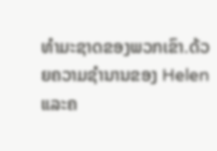ທໍາມະຊາດຂອງພວກເຂົາ.ດ້ວຍຄວາມຊໍານານຂອງ Helen ແລະຄ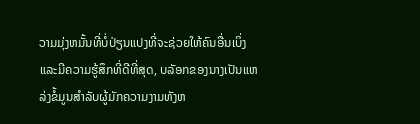ວາມມຸ່ງຫມັ້ນທີ່ບໍ່ປ່ຽນແປງທີ່ຈະຊ່ວຍໃຫ້ຄົນອື່ນເບິ່ງແລະມີຄວາມຮູ້ສຶກທີ່ດີທີ່ສຸດ, ບລັອກຂອງນາງເປັນແຫລ່ງຂໍ້ມູນສໍາລັບຜູ້ມັກຄວາມງາມທັງຫ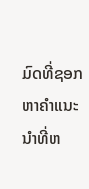ມົດທີ່ຊອກຫາຄໍາແນະນໍາທີ່ຫ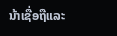ນ້າເຊື່ອຖືແລະ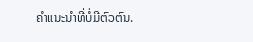ຄໍາແນະນໍາທີ່ບໍ່ມີຕົວຕົນ.